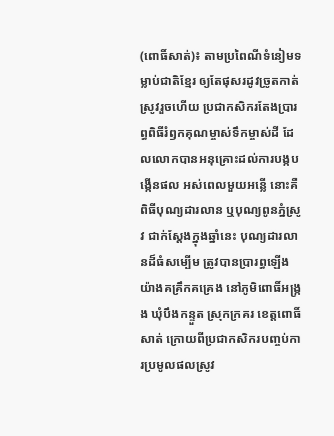(ពោធិ៍សាត់)៖ តាមប្រពៃណីទំនៀមទម្លាប់ជាតិខ្មែរ ឲ្យតែផុសរដូវច្រូតកាត់ស្រូវរួចហើយ ប្រជាកសិករតែងប្រារព្ធពិធីរំឭកគុណម្ចាស់ទឹកម្ចាស់ដី ដែលលោកបានអនុគ្រោះដល់ការបង្កបង្កើនផល អស់ពេលមួយអន្លើ នោះគឺពិធីបុណ្យដារលាន ឬបុណ្យពូនភ្នំស្រូវ ជាក់ស្ដែងក្នុងឆ្នាំនេះ បុណ្យដារលានដ៏ធំសម្បើម ត្រូវបានប្រារព្ធឡើងយ៉ាងគគ្រឹកគគ្រេង នៅភូមិពោធិ៍អង្រ្កង ឃុំបឹងកន្ទួត ស្រុកក្រគរ ខេត្តពោធិ៍សាត់ ក្រោយពីប្រជាកសិករបញ្ចប់ការប្រមូលផលស្រូវ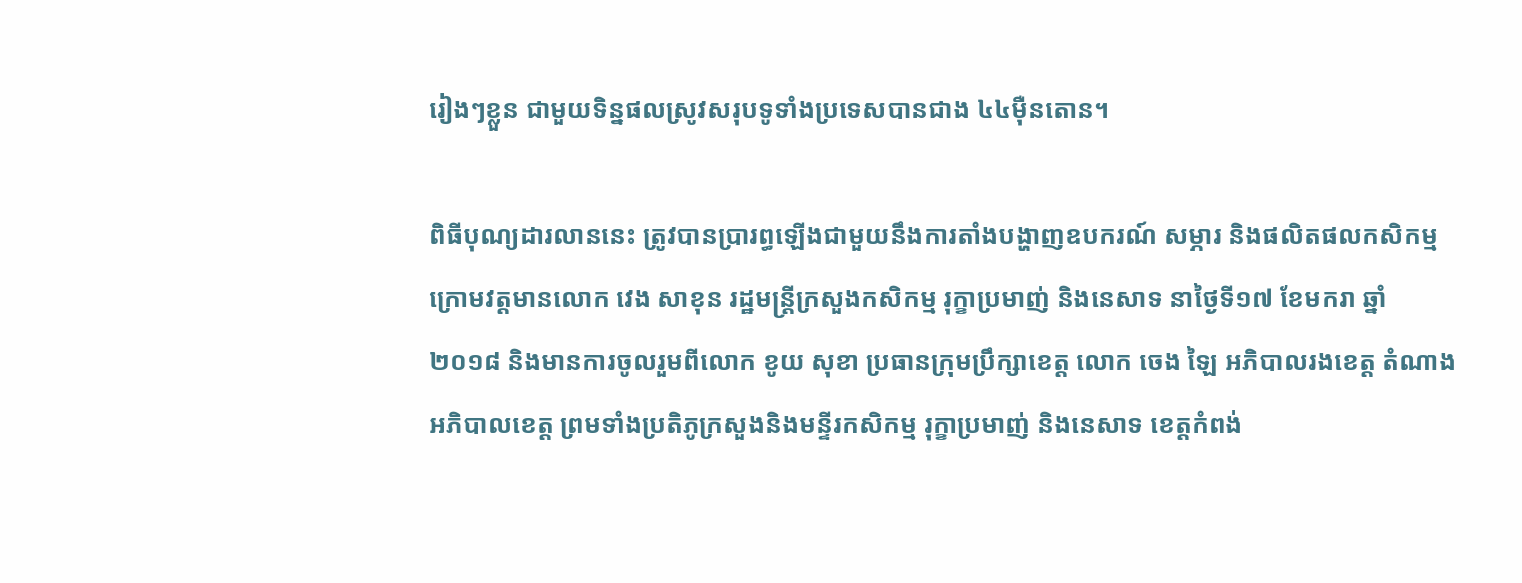រៀងៗខ្លួន ជាមួយទិន្នផលស្រូវសរុបទូទាំងប្រទេសបានជាង ៤៤ម៉ឺនតោន។

ពិធីបុណ្យដារលាននេះ ត្រូវបានប្រារព្ធឡើងជាមួយនឹងការតាំងបង្ហាញឧបករណ៍ សម្ភារ និងផលិតផលកសិកម្ម ក្រោមវត្តមានលោក វេង សាខុន រដ្ឋមន្ត្រីក្រសួងកសិកម្ម រុក្ខាប្រមាញ់ និងនេសាទ នាថ្ងៃទី១៧ ខែមករា ឆ្នាំ២០១៨ និងមានការចូលរួមពីលោក ខូយ សុខា ប្រធានក្រុមប្រឹក្សាខេត្ត លោក ចេង ឡៃ អភិបាលរងខេត្ត តំណាងអភិបាលខេត្ត ព្រមទាំងប្រតិភូក្រសួងនិងមន្ទីរកសិកម្ម រុក្ខាប្រមាញ់ និងនេសាទ ខេត្តកំពង់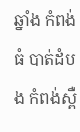ឆ្នាំង កំពង់ធំ បាត់ដំបង កំពង់ស្ពឺ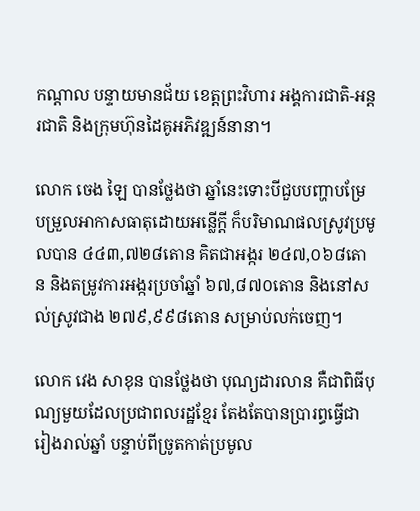កណ្តាល បន្ទាយមានជ័យ ខេត្តព្រះវិហារ អង្គការជាតិ-អន្តរជាតិ និងក្រុមហ៊ុនដៃគូអភិវឌ្ឍន៍នានា។

លោក ចេង ឡៃ បានថ្លែងថា ឆ្នាំនេះទោះបីជួបបញ្ហាបម្រែបម្រួលអាកាសធាតុដោយអន្លើក្តី ក៏បរិមាណផលស្រូវប្រមូលបាន ៤៤៣,៧២៨តោន គិតជាអង្ករ ២៤៧,០៦៨តោន និងតម្រូវការអង្ករប្រចាំឆ្នាំ ៦៧,៨៧០តោន និងនៅសល់ស្រូវជាង ២៧៩,៩៩៨តោន សម្រាប់លក់ចេញ។

លោក វេង សាខុន បានថ្លែងថា បុណ្យដារលាន គឺជាពិធីបុណ្យមួយដែលប្រជាពលរដ្ឋខ្មែរ តែងតែបានប្រារព្ធធ្វើជារៀងរាល់ឆ្នាំ បន្ទាប់ពីច្រូតកាត់ប្រមូល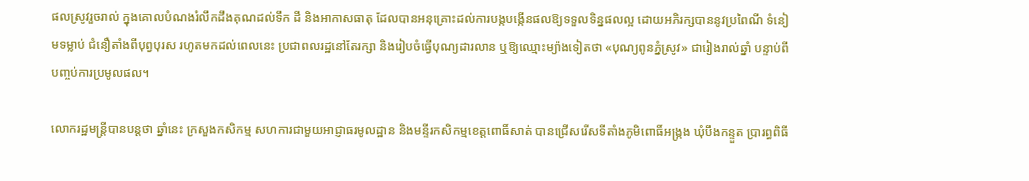ផលស្រូវរួចរាល់ ក្នុងគោលបំណងរំលឹកដឹងគុណដល់ទឹក ដី និងអាកាសធាតុ ដែលបានអនុគ្រោះដល់ការបង្កបង្កើនផលឱ្យទទួលទិន្នផលល្អ ដោយអភិរក្សបាននូវប្រពៃណី ទំនៀមទម្លាប់ ជំនឿតាំងពីបុព្វបុរស រហូតមកដល់ពេលនេះ ប្រជាពលរដ្ឋនៅតែរក្សា និងរៀបចំធ្វើបុណ្យដារលាន ឬឱ្យឈ្មោះម្យ៉ាងទៀតថា «បុណ្យពូនភ្នំស្រូវ» ជារៀងរាល់ឆ្នាំ បន្ទាប់ពីបញ្ចប់ការប្រមូលផល។

លោករដ្ឋមន្ត្រីបានបន្តថា ឆ្នាំនេះ ក្រសួងកសិកម្ម សហការជាមួយអាជ្ញាធរមូលដ្ឋាន និងមន្ទីរកសិកម្មខេត្តពោធិ៍សាត់ បានជ្រើសរើសទីតាំងភូមិពោធិ៍អង្ក្រង ឃុំបឹងកន្ទួត ប្រារព្ធពិធី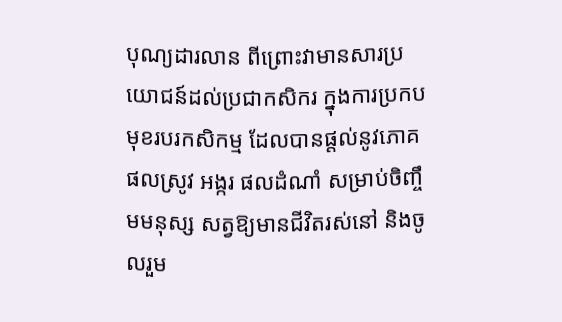បុណ្យដារលាន ពីព្រោះវាមានសារប្រយោជន៍ដល់ប្រជាកសិករ ក្នុងការប្រកបមុខរបរកសិកម្ម ដែលបានផ្តល់នូវភោគផលស្រូវ អង្ករ ផលដំណាំ សម្រាប់ចិញ្ចឹមមនុស្ស សត្វឱ្យមានជីវិតរស់នៅ និងចូលរួម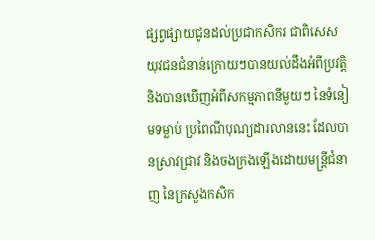ផ្សព្វផ្សាយជូនដល់ប្រជាកសិករ ជាពិសេសយុវជនជំនាន់ក្រោយៗបានយល់ដឹងអំពីប្រវត្តិ និងបានឃើញអំពីសកម្មភាពនីមួយៗ នៃទំនៀមទម្លាប់ ប្រពៃណីបុណ្យដារលាននេះ ដែលបានស្រាវជ្រាវ និងចងក្រងឡើងដោយមន្ត្រីជំនាញ នៃក្រសួងកសិក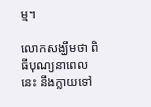ម្ម។

លោកសង្ឃឹមថា ពិធីបុណ្យនាពេលនេះ នឹងក្លាយទៅ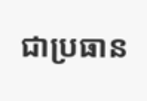ជាប្រធាន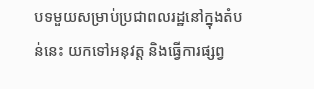បទមួយសម្រាប់ប្រជាពលរដ្ឋនៅក្នុងតំបន់នេះ យកទៅអនុវត្ត និងធ្វើការផ្សព្វ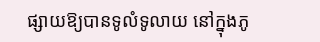ផ្សាយឱ្យបានទូលំទូលាយ នៅក្នុងភូ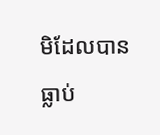មិដែលបានធ្លាប់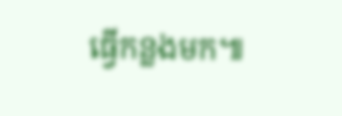ធ្វើកន្លងមក៕